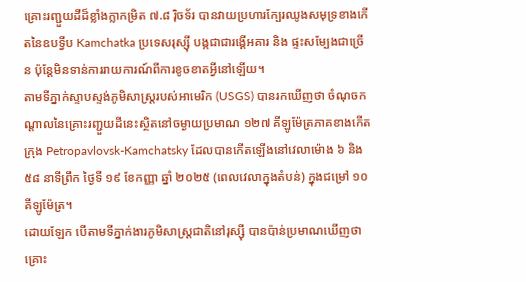គ្រោះរញ្ជួយដីដ៏ខ្លាំងក្លាកម្រិត ៧.៨ រ៉ិចទ័រ បានវាយប្រហារក្បែរឈូងសមុទ្រខាងកើតនៃឧបទ្វីប Kamchatka ប្រទេសរុស្ស៊ី បង្កជាជារង្គើអគារ និង ផ្ទះសម្បែងជាច្រើន ប៉ុន្តែមិនទាន់ការរាយការណ៍ពីការខូចខាតអ្វីនៅឡើយ។
តាមទីភ្នាក់ស្ទាបស្ទង់ភូមិសាស្ត្ររបស់អាមេរិក (USGS) បានរកឃើញថា ចំណុចកណ្ដាលនៃគ្រោះរញ្ជួយដីនេះស្ថិតនៅចម្ងាយប្រមាណ ១២៧ គីឡូម៉ែត្រភាគខាងកើតក្រុង Petropavlovsk-Kamchatsky ដែលបានកើតឡើងនៅវេលាម៉ោង ៦ និង ៥៨ នាទីព្រឹក ថ្ងៃទី ១៩ ខែកញ្ញា ឆ្នាំ ២០២៥ (ពេលវេលាក្នុងតំបន់) ក្នុងជម្រៅ ១០ គីឡូម៉ែត្រ។
ដោយឡែក បើតាមទីភ្នាក់ងារភូមិសាស្ត្រជាតិនៅរុស្ស៊ី បានប៉ាន់ប្រមាណឃើញថាគ្រោះ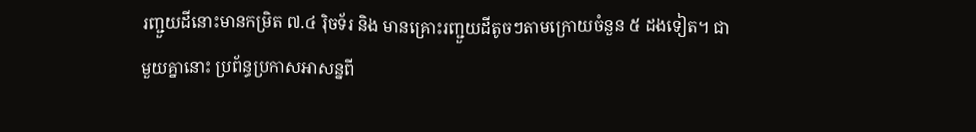រញ្ជួយដីនោះមានកម្រិត ៧.៤ រ៉ិចទ័រ និង មានគ្រោះរញ្ជួយដីតូចៗតាមក្រោយចំនួន ៥ ដងទៀត។ ជាមួយគ្នានោះ ប្រព័ន្ធប្រកាសអាសន្នពី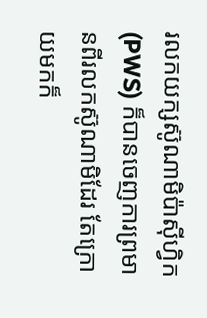រលកយក្សស៊ូណាមិប៉ាស៊ីហ្វិក (PWS) ក៏បានចេញការព្រមានពីរលកស៊ូណាមិដែរ តែក្រោយមកក៏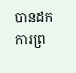បានដកការព្រ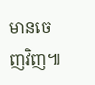មានចេញវិញ៕